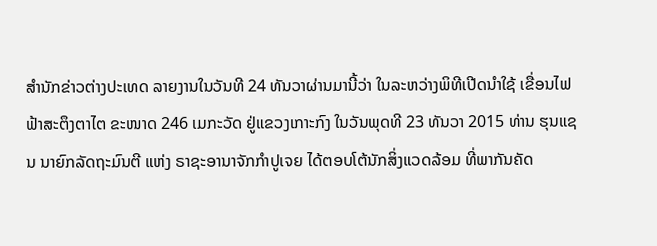ສຳນັກຂ່າວຕ່າງປະເທດ ລາຍງານໃນວັນທີ 24 ທັນວາຜ່ານມານີ້ວ່າ ໃນລະຫວ່າງພິທີເປີດນຳໃຊ້ ເຂື່ອນໄຟຟ້າສະຕຶງຕາໄຕ ຂະໜາດ 246 ເມກະວັດ ຢູ່ແຂວງເກາະກົງ ໃນວັນພຸດທີ 23 ທັນວາ 2015 ທ່ານ ຮຸນແຊນ ນາຍົກລັດຖະມົນຕີ ແຫ່ງ ຣາຊະອານາຈັກກຳປູເຈຍ ໄດ້ຕອບໂຕ້ນັກສິ່ງແວດລ້ອມ ທີ່ພາກັນຄັດ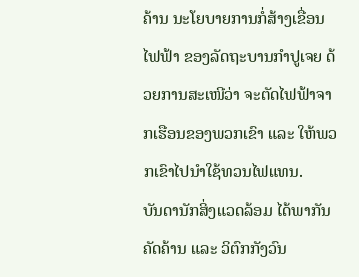ຄ້ານ ນະໂຍບາຍການກໍ່ສ້າງເຂື່ອນໄຟຟ້າ ຂອງລັດຖະບານກຳປູເຈຍ ດ້ວຍການສະເໜີວ່າ ຈະຕັດໄຟຟ້າຈາກເຮືອນຂອງພວກເຂົາ ແລະ ໃຫ້ພວກເຂົາໄປນຳໃຊ້ທວນໄຟແທນ.
ບັນດານັກສິ່ງແວດລ້ອມ ໄດ້ພາກັນຄັດຄ້ານ ແລະ ວິຕົກກັງວົນ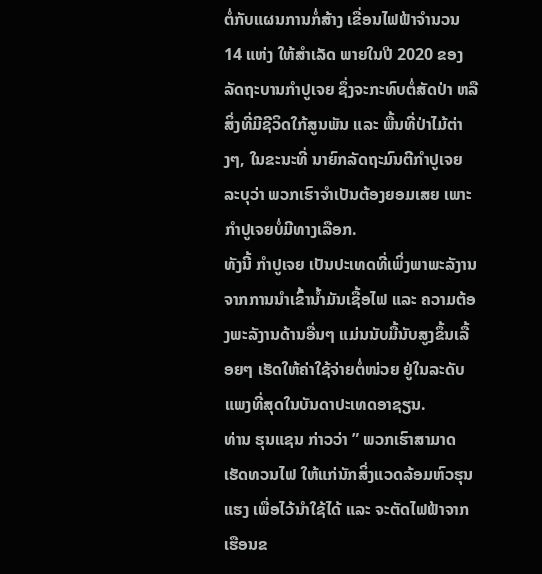ຕໍ່ກັບແຜນການກໍ່ສ້າງ ເຂື່ອນໄຟຟ້າຈຳນວນ 14 ແຫ່ງ ໃຫ້ສຳເລັດ ພາຍໃນປີ 2020 ຂອງລັດຖະບານກຳປູເຈຍ ຊຶ່ງຈະກະທົບຕໍ່ສັດປ່າ ຫລື ສິ່ງທີ່ມີຊີວິດໃກ້ສູນພັນ ແລະ ພື້ນທີ່ປ່າໄມ້ຕ່າງໆ, ໃນຂະນະທີ່ ນາຍົກລັດຖະມົນຕີກຳປູເຈຍ ລະບຸວ່າ ພວກເຮົາຈຳເປັນຕ້ອງຍອມເສຍ ເພາະກຳປູເຈຍບໍ່ມີທາງເລືອກ.
ທັງນີ້ ກຳປູເຈຍ ເປັນປະເທດທີ່ເພິ່ງພາພະລັງານ ຈາກການນຳເຂົ້ານ້ຳມັນເຊື້ອໄຟ ແລະ ຄວາມຕ້ອງພະລັງານດ້ານອື່ນໆ ແມ່ນນັບມື້ນັບສູງຂຶ້ນເລື້ອຍໆ ເຮັດໃຫ້ຄ່າໃຊ້ຈ່າຍຕໍ່ໜ່ວຍ ຢູ່ໃນລະດັບແພງທີ່ສຸດໃນບັນດາປະເທດອາຊຽນ.
ທ່ານ ຮຸນແຊນ ກ່າວວ່າ ” ພວກເຮົາສາມາດເຮັດທວນໄຟ ໃຫ້ແກ່ນັກສິ່ງແວດລ້ອມຫົວຮຸນແຮງ ເພື່ອໄວ້ນຳໃຊ້ໄດ້ ແລະ ຈະຕັດໄຟຟ້າຈາກເຮືອນຂ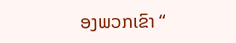ອງພວກເຂົາ “